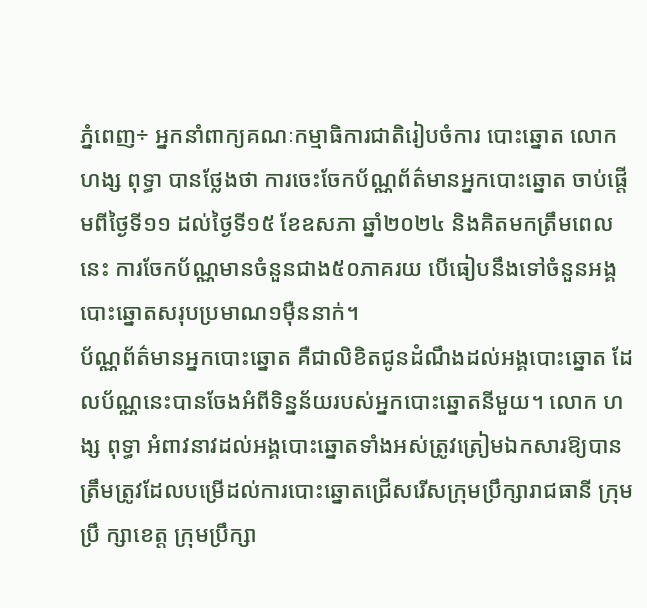ភ្នំពេញ÷ អ្នកនាំពាក្យគណៈកម្មាធិការជាតិរៀបចំការ បោះឆ្នោត លោក ហង្ស ពុទ្ធា បានថ្លែងថា ការចេះចែកប័ណ្ណព័ត៌មានអ្នកបោះឆ្នោត ចាប់ផ្តើមពីថ្ងៃទី១១ ដល់ថ្ងៃទី១៥ ខែឧសភា ឆ្នាំ២០២៤ និងគិតមកត្រឹមពេល នេះ ការចែកប័ណ្ណមានចំនួនជាង៥០ភាគរយ បើធៀបនឹងទៅចំនួនអង្គបោះឆ្នោតសរុបប្រមាណ១ម៉ឺននាក់។
ប័ណ្ណព័ត៌មានអ្នកបោះឆ្នោត គឺជាលិខិតជូនដំណឹងដល់អង្គបោះឆ្នោត ដែលប័ណ្ណនេះបានចែងអំពីទិន្នន័យរបស់អ្នកបោះឆ្នោតនីមួយ។ លោក ហង្ស ពុទ្ធា អំពាវនាវដល់អង្គបោះឆ្នោតទាំងអស់ត្រូវត្រៀមឯកសារឱ្យបានត្រឹមត្រូវដែលបម្រើដល់ការបោះឆ្នោតជ្រើសរើសក្រុមប្រឹក្សារាជធានី ក្រុមប្រឹ ក្សាខេត្ត ក្រុមប្រឹក្សា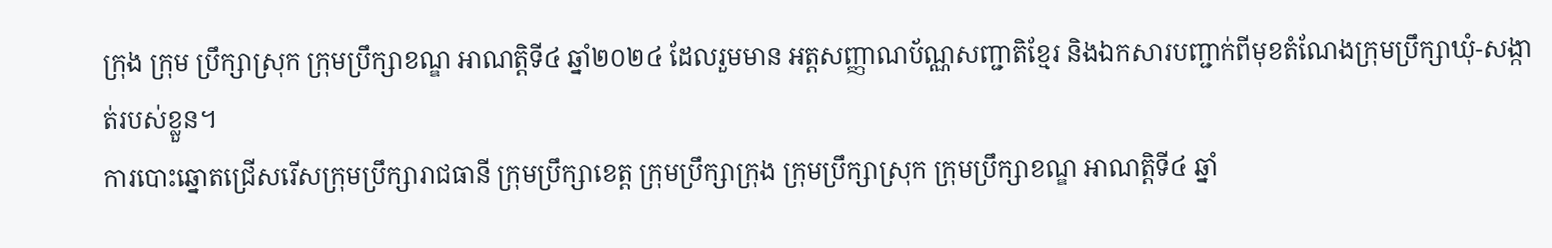ក្រុង ក្រុម ប្រឹក្សាស្រុក ក្រុមប្រឹក្សាខណ្ឌ អាណត្តិទី៤ ឆ្នាំ២០២៤ ដែលរួមមាន អត្តសញ្ញាណប័ណ្ណសញ្ជាតិខ្មែរ និងឯកសារបញ្ជាក់ពីមុខតំណែងក្រុមប្រឹក្សាឃុំ-សង្កាត់របស់ខ្លួន។
ការបោះឆ្នោតជ្រើសរើសក្រុមប្រឹក្សារាជធានី ក្រុមប្រឹក្សាខេត្ត ក្រុមប្រឹក្សាក្រុង ក្រុមប្រឹក្សាស្រុក ក្រុមប្រឹក្សាខណ្ឌ អាណត្តិទី៤ ឆ្នាំ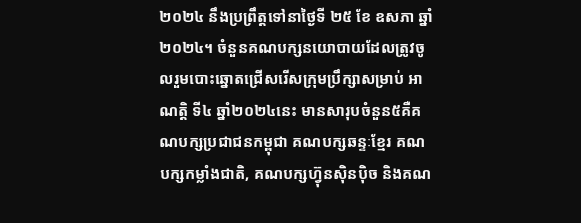២០២៤ នឹងប្រព្រឹត្តទៅនាថ្ងៃទី ២៥ ខែ ឧសភា ឆ្នាំ ២០២៤។ ចំនួនគណបក្សនយោបាយដែលត្រូវចូលរួមបោះឆ្នោតជ្រើសរើសក្រុមប្រឹក្សាសម្រាប់ អាណត្តិ ទី៤ ឆ្នាំ២០២៤នេះ មានសារុបចំនួន៥គឺគណបក្សប្រជាជនកម្ពុជា គណបក្សឆន្ទៈខ្មែរ គណ បក្សកម្លាំងជាតិ, គណបក្សហ្វ៊ុនស៊ិនប៉ិច និងគណ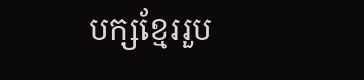បក្សខ្មែររួប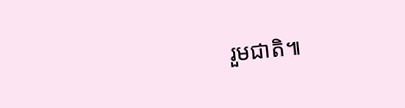រួមជាតិ៕